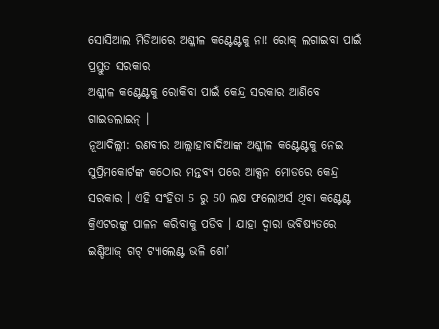ସୋସିଆଲ ମିଡିଆରେ ଅଶ୍ଳୀଳ କଣ୍ଟେଣ୍ଟକୁ ନା! ରୋକ୍ ଲଗାଇବା ପାଇଁ ପ୍ରସ୍ତୁତ ସରକାର
ଅଶ୍ଳୀଳ କଣ୍ଟେଣ୍ଟକୁ ରୋକିବା ପାଇଁ କେନ୍ଦ୍ର ସରକାର ଆଣିବେ ଗାଇଡଲାଇନ୍ ।
ନୂଆଦିଲ୍ଲୀ: ରଣବୀର ଆଲ୍ଲାହାବାଦିଆଙ୍କ ଅଶ୍ଳୀଳ କଣ୍ଟେଣ୍ଟକୁ ନେଇ ସୁପ୍ରିମକୋର୍ଟଙ୍କ କଠୋର ମନ୍ତବ୍ୟ ପରେ ଆକ୍ସନ ମୋଡରେ କେନ୍ଦ୍ର ସରକାର । ଏହି ସଂହିତା 5 ରୁ 50 ଲକ୍ଷ ଫଲୋଅର୍ସ ଥିବା କଣ୍ଟେଣ୍ଟ କ୍ରିଏଟରଙ୍କୁ ପାଳନ କରିବାକୁ ପଡିବ । ଯାହା ଦ୍ଵାରା ଭବିଷ୍ୟତରେ ଇଣ୍ଡିଆଜ୍ ଗଟ୍ ଟ୍ୟାଲେଣ୍ଟ ଭଳି ଶୋ’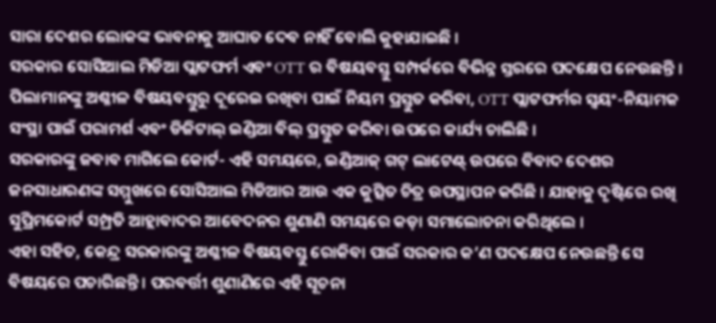ସାରା ଦେଶର ଲୋକଙ୍କ ଭାବନାକୁ ଆଘାତ ଦେବ ନାହିଁ ବୋଲି କୁହାଯାଇଛି ।
ସରକାର ସୋସିଆଲ ମିଡିଆ ପ୍ଲାଟଫର୍ମ ଏବଂ OTT ର ବିଷୟବସ୍ତୁ ସମ୍ପର୍କରେ ବିଭିନ୍ନ ସ୍ତରରେ ପଦକ୍ଷେପ ନେଉଛନ୍ତି । ପିଲାମାନଙ୍କୁ ଅଶ୍ଳୀଳ ବିଷୟବସ୍ତୁରୁ ଦୂରେଇ ରଖିବା ପାଇଁ ନିୟମ ପ୍ରସ୍ତୁତ କରିବା, OTT ପ୍ଲାଟଫର୍ମର ସ୍ୱୟଂ-ନିୟାମକ ସଂସ୍ଥା ପାଇଁ ପରାମର୍ଶ ଏବଂ ଡିଜିଟାଲ୍ ଇଣ୍ଡିଆ ବିଲ୍ ପ୍ରସ୍ତୁତ କରିବା ଉପରେ କାର୍ଯ୍ୟ ଚାଲିଛି ।
ସରକାରଙ୍କୁ ଜବାବ ମାଗିଲେ କୋର୍ଟ- ଏହି ସମୟରେ, ଇଣ୍ଡିଆଜ୍ ଗଟ୍ ଲାଟେଣ୍ଟ୍ ଉପରେ ବିବାଦ ଦେଶର ଜନସାଧାରଣଙ୍କ ସମ୍ମୁଖରେ ସୋସିଆଲ ମିଡିଆର ଆଉ ଏକ କୁତ୍ସିତ ଚିତ୍ର ଉପସ୍ଥାପନ କରିଛି । ଯାହାକୁ ଦୃଷ୍ଟିରେ ରଖି ସୁପ୍ରିମକୋର୍ଟ ସମ୍ପ୍ରତି ଆହ୍ଲାବାଦର ଆବେଦନର ଶୁଣାଣି ସମୟରେ କଡ଼ା ସମାଲୋଚନା କରିଥିଲେ ।
ଏହା ସହିତ, କେନ୍ଦ୍ର ସରକାରଙ୍କୁ ଅଶ୍ଳୀଳ ବିଷୟବସ୍ତୁ ରୋକିବା ପାଇଁ ସରକାର କ’ଣ ପଦକ୍ଷେପ ନେଉଛନ୍ତି ସେ ବିଷୟରେ ପଚାରିଛନ୍ତି । ପରବର୍ତ୍ତୀ ଶୁଣାଣିରେ ଏହି ସୂଚନା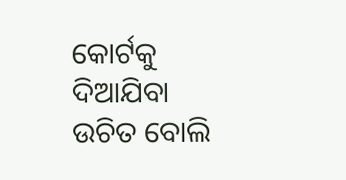କୋର୍ଟକୁ ଦିଆଯିବା ଉଚିତ ବୋଲି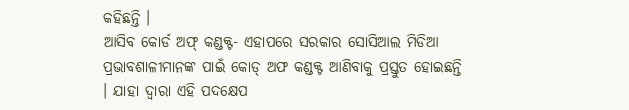କହିଛନ୍ତି ।
ଆସିବ କୋର୍ଡ ଅଫ୍ କଣ୍ଡକ୍ଟ- ଏହାପରେ ସରକାର ସୋସିଆଲ ମିଡିଆ ପ୍ରଭାବଶାଳୀମାନଙ୍କ ପାଇଁ କୋଡ୍ ଅଫ କଣ୍ଡକ୍ଟ ଆଣିବାକୁ ପ୍ରସ୍ତୁତ ହୋଇଛନ୍ତି । ଯାହା ଦ୍ଵାରା ଏହି ପଦକ୍ଷେପ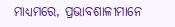ମାଧ୍ୟମରେ, ପ୍ରଭାବଶାଳୀମାନେ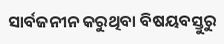ସାର୍ବଜନୀନ କରୁଥିବା ବିଷୟବସ୍ତୁରୁ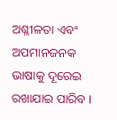ଅଶ୍ଳୀଳତା ଏବଂ ଅପମାନଜନକ ଭାଷାକୁ ଦୂରେଇ ରଖାଯାଇ ପାରିବ ।